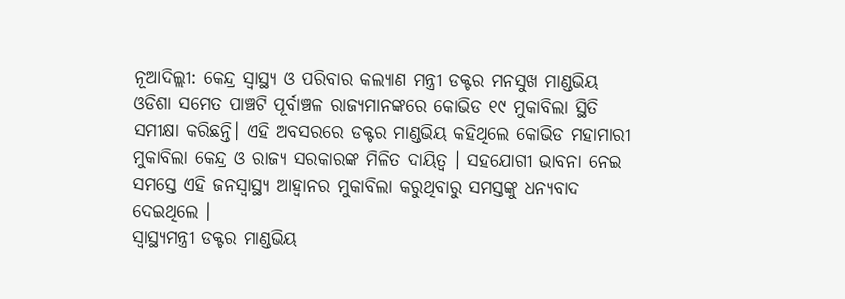ନୂଆଦିଲ୍ଲୀ: କେନ୍ଦ୍ର ସ୍ବାସ୍ଥ୍ୟ ଓ ପରିବାର କଲ୍ୟାଣ ମନ୍ତ୍ରୀ ଡକ୍ଟର ମନସୁଖ ମାଣ୍ଡଭିୟ ଓଡିଶା ସମେତ ପାଞ୍ଚଟି ପୂର୍ବାଞ୍ଚଳ ରାଜ୍ୟମାନଙ୍କରେ କୋଭିଡ ୧୯ ମୁକାବିଲା ସ୍ଥିତି ସମୀକ୍ଷା କରିଛନ୍ତି। ଏହି ଅବସରରେ ଡକ୍ଟର ମାଣ୍ଡଭିୟ କହିଥିଲେ କୋଭିଡ ମହାମାରୀ ମୁକାବିଲା କେନ୍ଦ୍ର ଓ ରାଜ୍ୟ ସରକାରଙ୍କ ମିଳିତ ଦାୟିତ୍ବ । ସହଯୋଗୀ ଭାବନା ନେଇ ସମସ୍ତେ ଏହି ଜନସ୍ବାସ୍ଥ୍ୟ ଆହ୍ବାନର ମୁକାବିଲା କରୁଥିବାରୁ ସମସ୍ତଙ୍କୁ ଧନ୍ୟବାଦ ଦେଇଥିଲେ ।
ସ୍ବାସ୍ଥ୍ୟମନ୍ତ୍ରୀ ଡକ୍ଟର ମାଣ୍ଡଭିୟ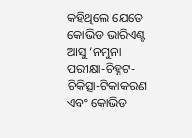କହିଥିଲେ ଯେତେ କୋଭିଡ ଭାରିଏଣ୍ଟ ଆସୁ ‘ନମୁନା ପରୀକ୍ଷା-ଚିହ୍ନଟ-ଚିକିତ୍ସା-ଟିକାକରଣ ଏବଂ କୋଭିଡ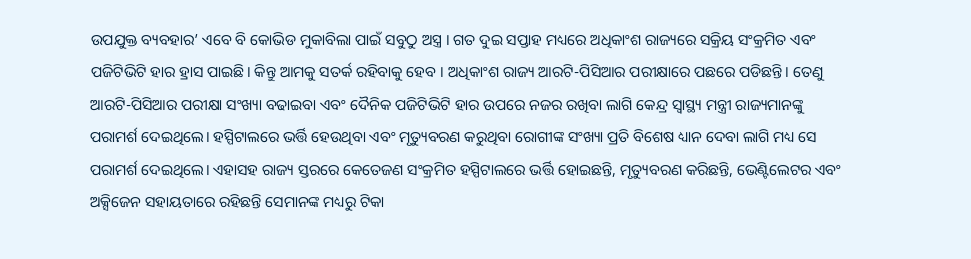ଉପଯୁକ୍ତ ବ୍ୟବହାର’ ଏବେ ବି କୋଭିଡ ମୁକାବିଲା ପାଇଁ ସବୁଠୁ ଅସ୍ତ୍ର । ଗତ ଦୁଇ ସପ୍ତାହ ମଧ୍ୟରେ ଅଧିକାଂଶ ରାଜ୍ୟରେ ସକ୍ରିୟ ସଂକ୍ରମିତ ଏବଂ ପଜିଟିଭିଟି ହାର ହ୍ରାସ ପାଇଛି। କିନ୍ତୁ ଆମକୁ ସତର୍କ ରହିବାକୁ ହେବ । ଅଧିକାଂଶ ରାଜ୍ୟ ଆରଟି-ପିସିଆର ପରୀକ୍ଷାରେ ପଛରେ ପଡିଛନ୍ତି। ତେଣୁ ଆରଟି-ପିସିଆର ପରୀକ୍ଷା ସଂଖ୍ୟା ବଢାଇବା ଏବଂ ଦୈନିକ ପଜିଟିଭିଟି ହାର ଉପରେ ନଜର ରଖିବା ଲାଗି କେନ୍ଦ୍ର ସ୍ବାସ୍ଥ୍ୟ ମନ୍ତ୍ରୀ ରାଜ୍ୟମାନଙ୍କୁ ପରାମର୍ଶ ଦେଇଥିଲେ। ହସ୍ପିଟାଲରେ ଭର୍ତ୍ତି ହେଉଥିବା ଏବଂ ମୃତ୍ୟୁବରଣ କରୁଥିବା ରୋଗୀଙ୍କ ସଂଖ୍ୟା ପ୍ରତି ବିଶେଷ ଧ୍ୟାନ ଦେବା ଲାଗି ମଧ୍ୟ ସେ ପରାମର୍ଶ ଦେଇଥିଲେ। ଏହାସହ ରାଜ୍ୟ ସ୍ତରରେ କେତେଜଣ ସଂକ୍ରମିତ ହସ୍ପିଟାଲରେ ଭର୍ତ୍ତି ହୋଇଛନ୍ତି, ମୃତ୍ୟୁବରଣ କରିଛନ୍ତି, ଭେଣ୍ଟିଲେଟର ଏବଂ ଅକ୍ସିଜେନ ସହାୟତାରେ ରହିଛନ୍ତି ସେମାନଙ୍କ ମଧ୍ୟରୁ ଟିକା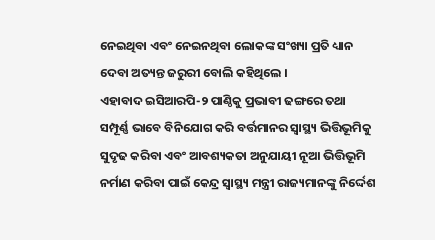ନେଇଥିବା ଏବଂ ନେଇନଥିବା ଲୋକଙ୍କ ସଂଖ୍ୟା ପ୍ରତି ଧ୍ୟାନ ଦେବା ଅତ୍ୟନ୍ତ ଜରୁରୀ ବୋଲି କହିଥିଲେ ।
ଏହାବାଦ ଇସିଆରପି-୨ ପାଣ୍ଠିକୁ ପ୍ରଭାବୀ ଢଙ୍ଗରେ ତଥା ସମ୍ପୂର୍ଣ୍ଣ ଭାବେ ବିନିଯୋଗ କରି ବର୍ତ୍ତମାନର ସ୍ବାସ୍ଥ୍ୟ ଭିତ୍ତିଭୂମିକୁ ସୁଦୃଢ କରିବା ଏବଂ ଆବଶ୍ୟକତା ଅନୁଯାୟୀ ନୂଆ ଭିତ୍ତିଭୂମି ନର୍ମାଣ କରିବା ପାଇଁ କେନ୍ଦ୍ର ସ୍ବାସ୍ଥ୍ୟ ମନ୍ତ୍ରୀ ରାଜ୍ୟମାନଙ୍କୁ ନିର୍ଦ୍ଦେଶ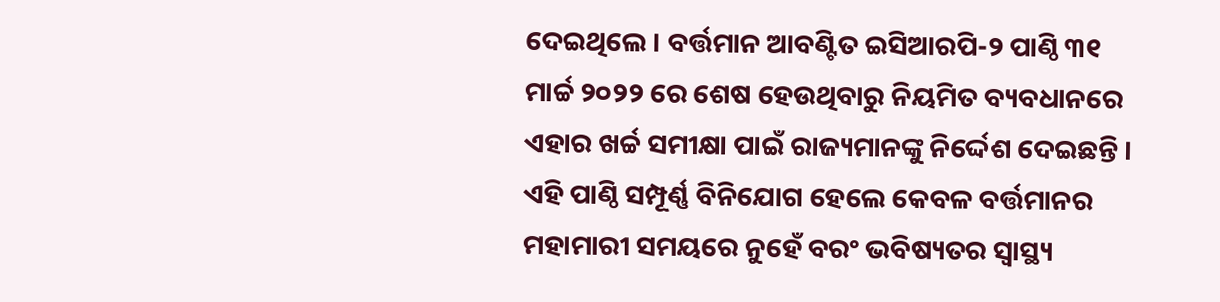ଦେଇଥିଲେ । ବର୍ତ୍ତମାନ ଆବଣ୍ଟିତ ଇସିଆରପି-୨ ପାଣ୍ଠି ୩୧ ମାର୍ଚ୍ଚ ୨୦୨୨ ରେ ଶେଷ ହେଉଥିବାରୁ ନିୟମିତ ବ୍ୟବଧାନରେ ଏହାର ଖର୍ଚ୍ଚ ସମୀକ୍ଷା ପାଇଁ ରାଜ୍ୟମାନଙ୍କୁ ନିର୍ଦ୍ଦେଶ ଦେଇଛନ୍ତି । ଏହି ପାଣ୍ଠି ସମ୍ପୂର୍ଣ୍ଣ ବିନିଯୋଗ ହେଲେ କେବଳ ବର୍ତ୍ତମାନର ମହାମାରୀ ସମୟରେ ନୁହେଁ ବରଂ ଭବିଷ୍ୟତର ସ୍ବାସ୍ଥ୍ୟ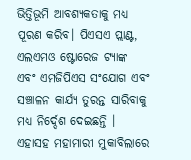ଭିତ୍ତିଭୂମି ଆବଶ୍ୟକତାକୁ ମଧ୍ୟ ପୂରଣ କରିବ। ପିଏସଏ ପ୍ଲାଣ୍ଟ, ଏଲଏମଓ ଷ୍ଟୋରେଜ ଟ୍ୟାଙ୍କ ଏବଂ ଏମଜିପିଏସ ସଂଯୋଗ ଏବଂ ସଞ୍ଚାଳନ କାର୍ଯ୍ୟ ତୁରନ୍ତ ସାରିବାକୁ ମଧ୍ୟ ନିର୍ଦ୍ଦେଶ ଦେଇଛନ୍ତି । ଏହାସହ ମହାମାରୀ ମୁକାବିଲାରେ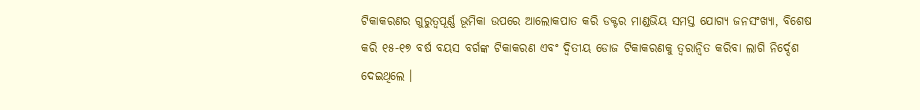ଟିକାକରଣର ଗୁରୁତ୍ବପୂର୍ଣ୍ଣ ଭୂମିକା ଉପରେ ଆଲୋକପାତ କରି ଡକ୍ଟର ମାଣ୍ଡଭିୟ ସମସ୍ତ ଯୋଗ୍ୟ ଜନସଂଖ୍ୟା, ବିଶେଷ କରି ୧୫-୧୭ ବର୍ଷ ବୟସ ବର୍ଗଙ୍କ ଟିକାକରଣ ଏବଂ ଦ୍ବିତୀୟ ଡୋଜ ଟିକାକରଣକୁ ତ୍ବରାନ୍ବିତ କରିବା ଲାଗି ନିର୍ଦ୍ଦେଶ ଦେଇଥିଲେ ।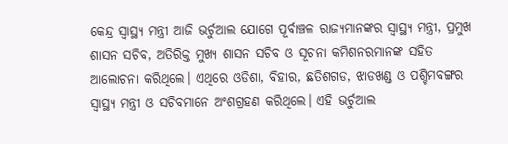କେନ୍ଦ୍ର ସ୍ବାସ୍ଥ୍ୟ ମନ୍ତ୍ରୀ ଆଜି ଭର୍ଚୁଆଲ ଯୋଗେ ପୂର୍ବାଞ୍ଚଳ ରାଜ୍ୟମାନଙ୍କର ସ୍ବାସ୍ଥ୍ୟ ମନ୍ତ୍ରୀ, ପ୍ରମୁଖ ଶାସନ ସଚିବ, ଅତିରିକ୍ତ ମୁଖ୍ୟ ଶାସନ ସଚିବ ଓ ସୂଚନା କମିଶନରମାନଙ୍କ ସହିତ ଆଲୋଚନା କରିଥିଲେ। ଏଥିରେ ଓଡିଶା, ବିହାର, ଛତିଶଗଡ, ଝାଡଖଣ୍ଡ ଓ ପଶ୍ଚିମବଙ୍ଗର ସ୍ବାସ୍ଥ୍ୟ ମନ୍ତ୍ରୀ ଓ ସଚିବମାନେ ଅଂଶଗ୍ରହଣ କରିଥିଲେ। ଏହି ଭର୍ଚୁଆଲ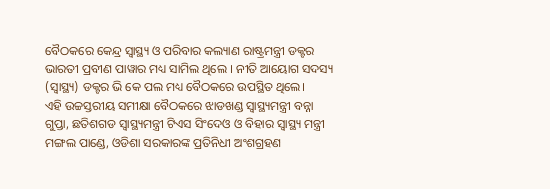ବୈଠକରେ କେନ୍ଦ୍ର ସ୍ବାସ୍ଥ୍ୟ ଓ ପରିବାର କଲ୍ୟାଣ ରାଷ୍ଟ୍ରମନ୍ତ୍ରୀ ଡକ୍ଟର ଭାରତୀ ପ୍ରବୀଣ ପାୱାର ମଧ୍ୟ ସାମିଲ ଥିଲେ । ନୀତି ଆୟୋଗ ସଦସ୍ୟ (ସ୍ବାସ୍ଥ୍ୟ) ଡକ୍ଟର ଭି କେ ପଲ ମଧ୍ୟ ବୈଠକରେ ଉପସ୍ଥିତ ଥିଲେ।
ଏହି ଉଚ୍ଚସ୍ତରୀୟ ସମୀକ୍ଷା ବୈଠକରେ ଝାଡଖଣ୍ଡ ସ୍ବାସ୍ଥ୍ୟମନ୍ତ୍ରୀ ବନ୍ନା ଗୁପ୍ତା, ଛତିଶଗଡ ସ୍ବାସ୍ଥ୍ୟମନ୍ତ୍ରୀ ଟିଏସ ସିଂଦେଓ ଓ ବିହାର ସ୍ବାସ୍ଥ୍ୟ ମନ୍ତ୍ରୀ ମଙ୍ଗଲ ପାଣ୍ଡେ, ଓଡିଶା ସରକାରଙ୍କ ପ୍ରତିନିଧୀ ଅଂଶଗ୍ରହଣ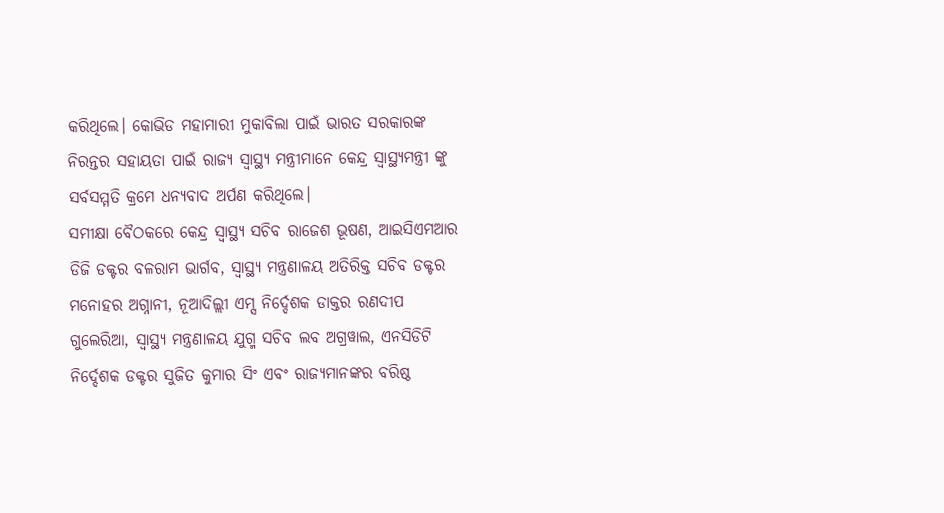କରିଥିଲେ। କୋଭିଡ ମହାମାରୀ ମୁକାବିଲା ପାଇଁ ଭାରତ ସରକାରଙ୍କ ନିରନ୍ତର ସହାୟତା ପାଇଁ ରାଜ୍ୟ ସ୍ବାସ୍ଥ୍ୟ ମନ୍ତ୍ରୀମାନେ କେନ୍ଦ୍ର ସ୍ବାସ୍ଥ୍ୟମନ୍ତ୍ରୀ ଙ୍କୁ ସର୍ବସମ୍ମତି କ୍ରମେ ଧନ୍ୟବାଦ ଅର୍ପଣ କରିଥିଲେ।
ସମୀକ୍ଷା ବୈଠକରେ କେନ୍ଦ୍ର ସ୍ବାସ୍ଥ୍ୟ ସଚିବ ରାଜେଶ ଭୂଷଣ, ଆଇସିଏମଆର ଡିଜି ଡକ୍ଟର ବଳରାମ ଭାର୍ଗବ, ସ୍ବାସ୍ଥ୍ୟ ମନ୍ତ୍ରଣାଳୟ ଅତିରିକ୍ତ ସଚିବ ଡକ୍ଟର ମନୋହର ଅଗ୍ନାନୀ, ନୂଆଦିଲ୍ଲୀ ଏମ୍ସ ନିର୍ଦ୍ଦେଶକ ଡାକ୍ତର ରଣଦୀପ ଗୁଲେରିଆ, ସ୍ବାସ୍ଥ୍ୟ ମନ୍ତ୍ରଣାଳୟ ଯୁଗ୍ମ ସଚିବ ଲବ ଅଗ୍ରୱାଲ, ଏନସିଡିଟି ନିର୍ଦ୍ଦେଶକ ଡକ୍ଟର ସୁଜିତ କୁମାର ସିଂ ଏବଂ ରାଜ୍ୟମାନଙ୍କର ବରିଷ୍ଠ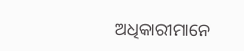ଅଧିକାରୀମାନେ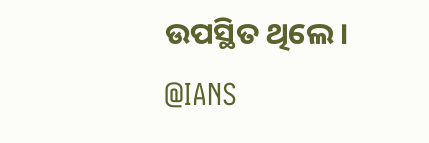ଉପସ୍ଥିତ ଥିଲେ।
@IANS